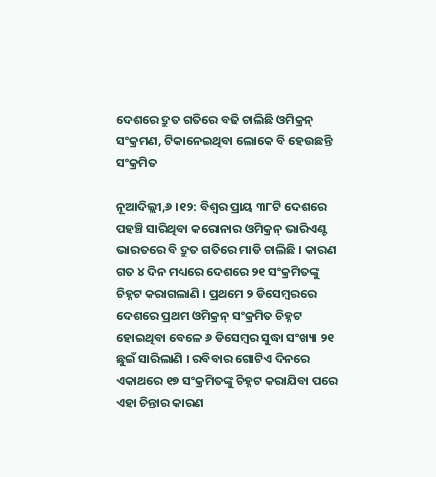ଦେଶରେ ଦ୍ରୁତ ଗତିରେ ବଢି ଚାଲିଛି ଓମିକ୍ରନ୍ ସଂକ୍ରମଣ, ଟିକାନେଇଥିବା ଲୋକେ ବି ହେଉଛନ୍ତି ସଂକ୍ରମିତ

ନୂଆଦିଲ୍ଲୀ,୬ ।୧୨: ବିଶ୍ୱର ପ୍ରାୟ ୩୮ଟି ଦେଶରେ ପହଞ୍ଚି ସାରିଥିବା କରୋନାର ଓମିକ୍ରନ୍ ଭାରିଏଣ୍ଟ ଭାରତରେ ବି ଦ୍ରୁତ ଗତିରେ ମାଡି ଚାଲିଛି । କାରଣ ଗତ ୪ ଦିନ ମଧ୍ୟରେ ଦେଶରେ ୨୧ ସଂକ୍ରମିତଙ୍କୁ ଚିହ୍ନଟ କରାଗଲାଣି । ପ୍ରଥମେ ୨ ଡିସେମ୍ବରରେ ଦେଶରେ ପ୍ରଥମ ଓମିକ୍ରନ୍ ସଂକ୍ରମିତ ଚିହ୍ନଟ ହୋଇଥିବା ବେଳେ ୬ ଡିସେମ୍ବର ସୁଦ୍ଧା ସଂଖ୍ୟା ୨୧ ଛୁଇଁ ସାରିଲାଣି । ରବିବାର ଗୋଟିଏ ଦିନରେ ଏକାଥରେ ୧୭ ସଂକ୍ରମିତଙ୍କୁ ଚିହ୍ନଟ କରାଯିବା ପରେ ଏହା ଚିନ୍ତାର କାରଣ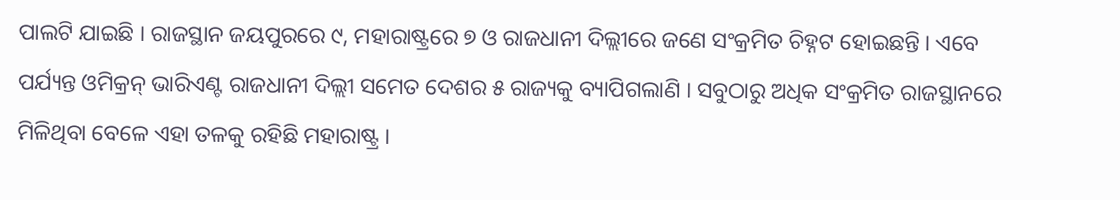ପାଲଟି ଯାଇଛି । ରାଜସ୍ଥାନ ଜୟପୁରରେ ୯, ମହାରାଷ୍ଟ୍ରରେ ୭ ଓ ରାଜଧାନୀ ଦିଲ୍ଲୀରେ ଜଣେ ସଂକ୍ରମିତ ଚିହ୍ନଟ ହୋଇଛନ୍ତି । ଏବେ ପର୍ଯ୍ୟନ୍ତ ଓମିକ୍ରନ୍ ଭାରିଏଣ୍ଟ ରାଜଧାନୀ ଦିଲ୍ଲୀ ସମେତ ଦେଶର ୫ ରାଜ୍ୟକୁ ବ୍ୟାପିଗଲାଣି । ସବୁଠାରୁ ଅଧିକ ସଂକ୍ରମିତ ରାଜସ୍ଥାନରେ ମିଳିଥିବା ବେଳେ ଏହା ତଳକୁ ରହିଛି ମହାରାଷ୍ଟ୍ର ।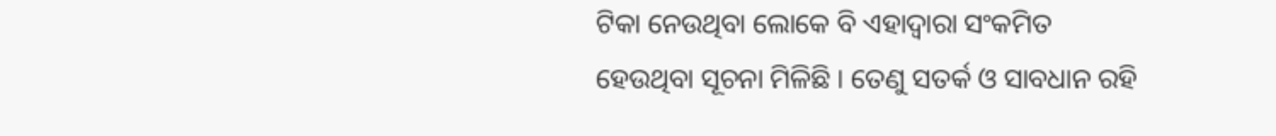ଟିକା ନେଉଥିବା ଲୋକେ ବି ଏହାଦ୍ୱାରା ସଂକମିତ ହେଉଥିବା ସୂଚନା ମିଳିଛି । ତେଣୁ ସତର୍କ ଓ ସାବଧାନ ରହି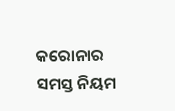କରୋନାର ସମସ୍ତ ନିୟମ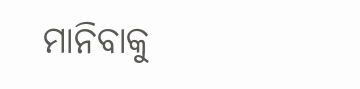ମାନିବାକୁ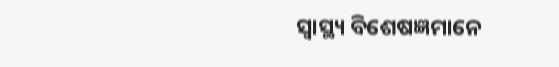ସ୍ୱାସ୍ଥ୍ୟ ବିଶେଷଜ୍ଞମାନେ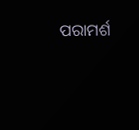ପରାମର୍ଶ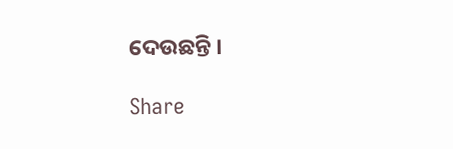ଦେଉଛନ୍ତି ।

Share